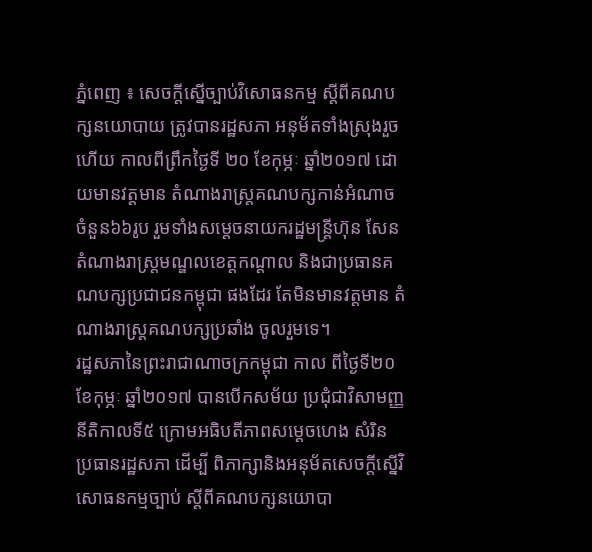ភ្នំពេញ ៖ សេចក្តីស្នើច្បាប់វិសោធនកម្ម ស្តីពីគណបក្សនយោបាយ ត្រូវបានរដ្ឋសភា អនុម័តទាំងស្រុងរួចហើយ កាលពីព្រឹកថ្ងៃទី ២០ ខែកុម្ភៈ ឆ្នាំ២០១៧ ដោយមានវត្តមាន តំណាងរាស្ត្រគណបក្សកាន់អំណាច ចំនួន៦៦រូប រួមទាំងសម្តេចនាយករដ្ឋមន្ត្រីហ៊ុន សែន តំណាងរាស្ត្រមណ្ឌលខេត្តកណ្តាល និងជាប្រធានគណបក្សប្រជាជនកម្ពុជា ផងដែរ តែមិនមានវត្តមាន តំណាងរាស្ត្រគណបក្សប្រឆាំង ចូលរួមទេ។
រដ្ឋសភានៃព្រះរាជាណាចក្រកម្ពុជា កាល ពីថ្ងៃទី២០ ខែកុម្ភៈ ឆ្នាំ២០១៧ បានបើកសម័យ ប្រជុំជាវិសាមញ្ញ នីតិកាលទី៥ ក្រោមអធិបតីភាពសម្តេចហេង សំរិន ប្រធានរដ្ឋសភា ដើម្បី ពិភាក្សានិងអនុម័តសេចក្តីស្នើវិសោធនកម្មច្បាប់ ស្តីពីគណបក្សនយោបា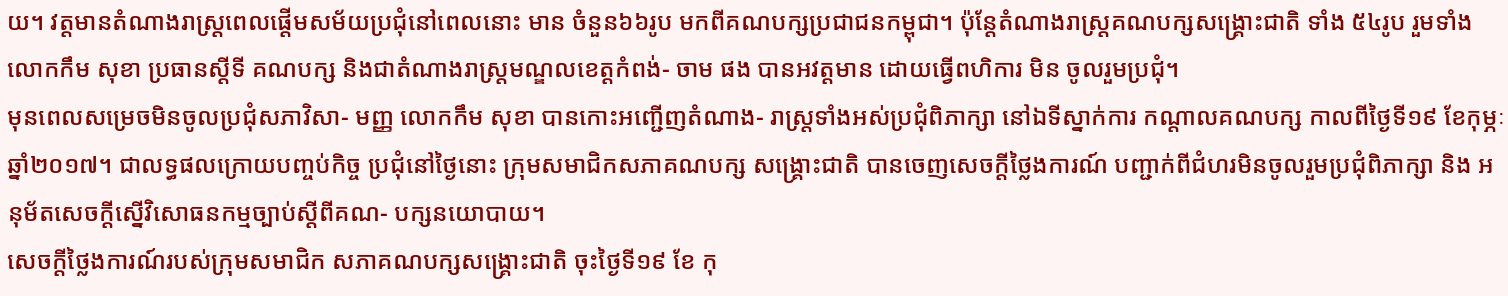យ។ វត្តមានតំណាងរាស្ត្រពេលផ្តើមសម័យប្រជុំនៅពេលនោះ មាន ចំនួន៦៦រូប មកពីគណបក្សប្រជាជនកម្ពុជា។ ប៉ុន្តែតំណាងរាស្ត្រគណបក្សសង្គ្រោះជាតិ ទាំង ៥៤រូប រួមទាំងលោកកឹម សុខា ប្រធានស្តីទី គណបក្ស និងជាតំណាងរាស្ត្រមណ្ឌលខេត្តកំពង់- ចាម ផង បានអវត្តមាន ដោយធ្វើពហិការ មិន ចូលរួមប្រជុំ។
មុនពេលសម្រេចមិនចូលប្រជុំសភាវិសា- មញ្ញ លោកកឹម សុខា បានកោះអញ្ជើញតំណាង- រាស្ត្រទាំងអស់ប្រជុំពិភាក្សា នៅឯទីស្នាក់ការ កណ្តាលគណបក្ស កាលពីថ្ងៃទី១៩ ខែកុម្ភៈ ឆ្នាំ២០១៧។ ជាលទ្ធផលក្រោយបញ្ចប់កិច្ច ប្រជុំនៅថ្ងៃនោះ ក្រុមសមាជិកសភាគណបក្ស សង្គ្រោះជាតិ បានចេញសេចក្តីថ្លៃងការណ៍ បញ្ជាក់ពីជំហរមិនចូលរួមប្រជុំពិភាក្សា និង អនុម័តសេចក្តីស្នើវិសោធនកម្មច្បាប់ស្តីពីគណ- បក្សនយោបាយ។
សេចក្តីថ្លៃងការណ៍របស់ក្រុមសមាជិក សភាគណបក្សសង្គ្រោះជាតិ ចុះថ្ងៃទី១៩ ខែ កុ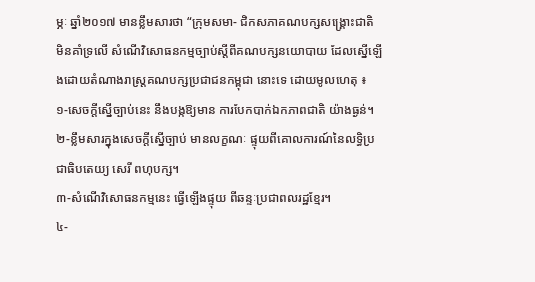ម្ភៈ ឆ្នាំ២០១៧ មានខ្លឹមសារថា “ក្រុមសមា- ជិកសភាគណបក្សសង្គ្រោះជាតិ មិនគាំទ្រលើ សំណើវិសោធនកម្មច្បាប់ស្តីពីគណបក្សនយោបាយ ដែលស្នើឡើងដោយតំណាងរាស្ត្រគណបក្សប្រជាជនកម្ពុជា នោះទេ ដោយមូលហេតុ ៖
១-សេចក្តីស្នើច្បាប់នេះ នឹងបង្កឱ្យមាន ការបែកបាក់ឯកភាពជាតិ យ៉ាងធ្ងន់។
២-ខ្លឹមសារក្នុងសេចក្តីស្នើច្បាប់ មានលក្ខណៈ ផ្ទុយពីគោលការណ៍នៃលទ្ធិប្រជាធិបតេយ្យ សេរី ពហុបក្ស។
៣-សំណើវិសោធនកម្មនេះ ធ្វើឡើងផ្ទុយ ពីឆន្ទៈប្រជាពលរដ្ឋខ្មែរ។
៤-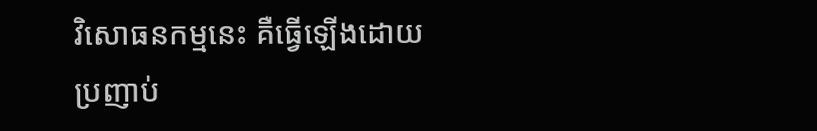វិសោធនកម្មនេះ គឺធ្វើឡើងដោយ ប្រញាប់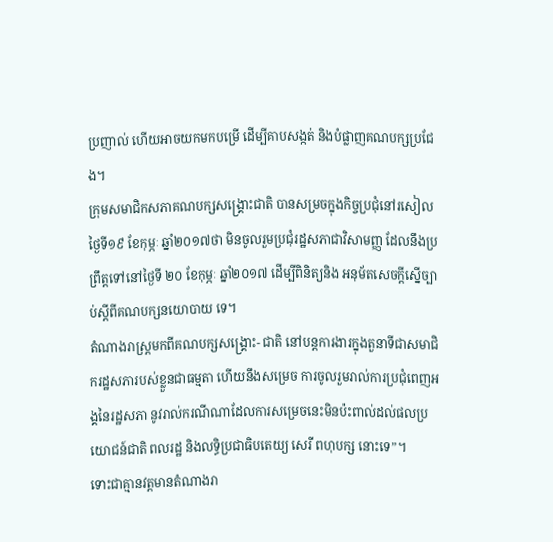ប្រញាល់ ហើយអាចយកមកបម្រើ ដើម្បីគាបសង្កត់ និងបំផ្លាញគណបក្សប្រជែង។
ក្រុមសមាជិកសភាគណបក្សសង្គ្រោះជាតិ បានសម្រចក្នុងកិច្ចប្រជុំនៅរសៀលថ្ងៃទី១៩ ខែកុម្ភៈ ឆ្នាំ២០១៧ថា មិនចូលរួមប្រជុំរដ្ឋសភាជាវិសាមញ្ញ ដែលនឹងប្រព្រឹត្តទៅនៅថ្ងៃទី ២០ ខែកុម្ភៈ ឆ្នាំ២០១៧ ដើម្បីពិនិត្យនិង អនុម័តសេចក្តីស្នើច្បាប់ស្តីពីគណបក្សនយោបាយ ទេ។
តំណាងរាស្ត្រមកពីគណបក្សសង្គ្រោះ- ជាតិ នៅបន្តការងារក្នុងតួនាទីជាសមាជិករដ្ឋសភារបស់ខ្លួនជាធម្មតា ហើយនឹងសម្រេច ការចូលរួមរាល់ការប្រជុំពេញអង្គនៃរដ្ឋសភា នូវរាល់ករណីណាដែលការសម្រេចនេះមិនប៉ះពាល់ដល់ផលប្រយោជន៍ជាតិ ពលរដ្ឋ និងលទ្ធិប្រជាធិបតេយ្យ សេរី ពហុបក្ស នោះទេ”។
ទោះជាគ្មានវត្តមានតំណាងរា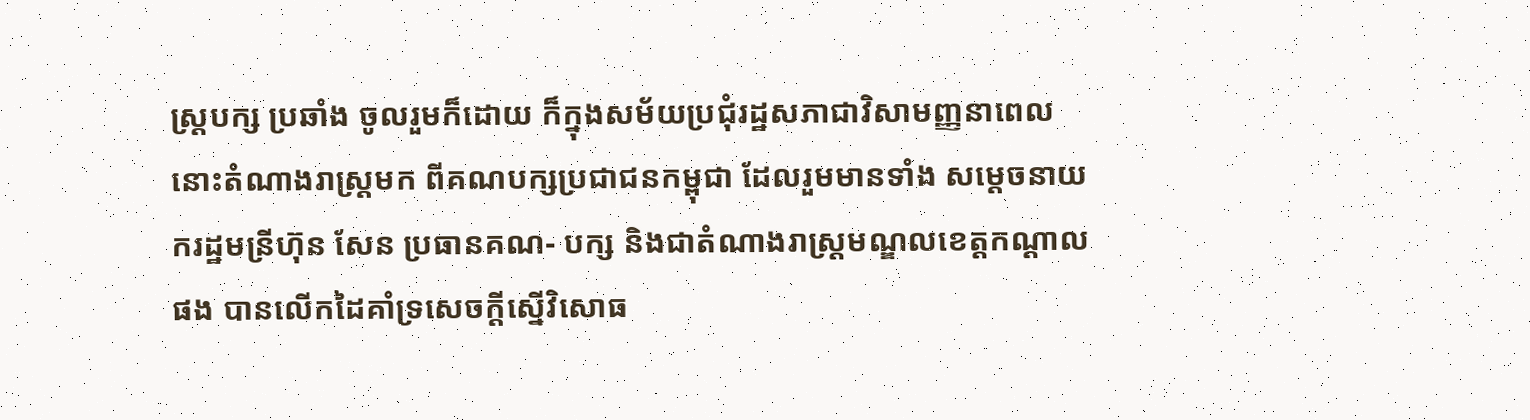ស្ត្របក្ស ប្រឆាំង ចូលរួមក៏ដោយ ក៏ក្នុងសម័យប្រជុំរដ្ឋសភាជាវិសាមញ្ញនាពេលនោះតំណាងរាស្ត្រមក ពីគណបក្សប្រជាជនកម្ពុជា ដែលរួមមានទាំង សម្តេចនាយករដ្ឋមន្រីហ៊ុន សែន ប្រធានគណ- បក្ស និងជាតំណាងរាស្ត្រមណ្ឌលខេត្តកណ្តាល ផង បានលើកដៃគាំទ្រសេចក្តីស្នើវិសោធ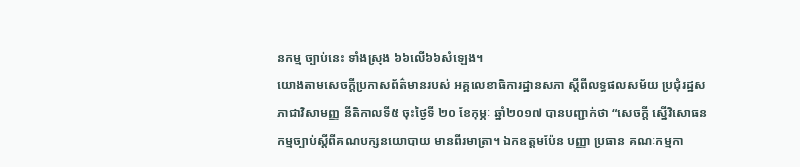នកម្ម ច្បាប់នេះ ទាំងស្រុង ៦៦លើ៦៦សំឡេង។
យោងតាមសេចក្តីប្រកាសព័ត៌មានរបស់ អគ្គលេខាធិការដ្ឋានសភា ស្តីពីលទ្ធផលសម័យ ប្រជុំរដ្ឋសភាជាវិសាមញ្ញ នីតិកាលទី៥ ចុះថ្ងៃទី ២០ ខែកុម្ភៈ ឆ្នាំ២០១៧ បានបញ្ជាក់ថា “សេចក្តី ស្នើវិសោធនកម្មច្បាប់ស្តីពីគណបក្សនយោបាយ មានពីរមាត្រា។ ឯកឧត្តមប៉ែន បញ្ញា ប្រធាន គណៈកម្មកា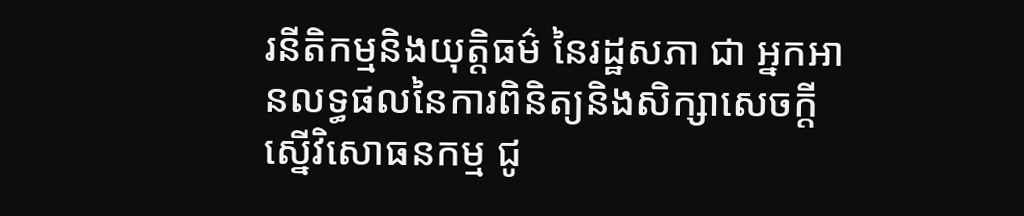រនីតិកម្មនិងយុត្តិធម៌ នៃរដ្ឋសភា ជា អ្នកអានលទ្ធផលនៃការពិនិត្យនិងសិក្សាសេចក្តីស្នើវិសោធនកម្ម ជូ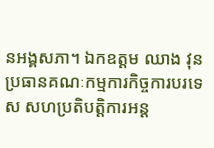នអង្គសភា។ ឯកឧត្តម ឈាង វុន ប្រធានគណៈកម្មការកិច្ចការបរទេស សហប្រតិបត្តិការអន្ត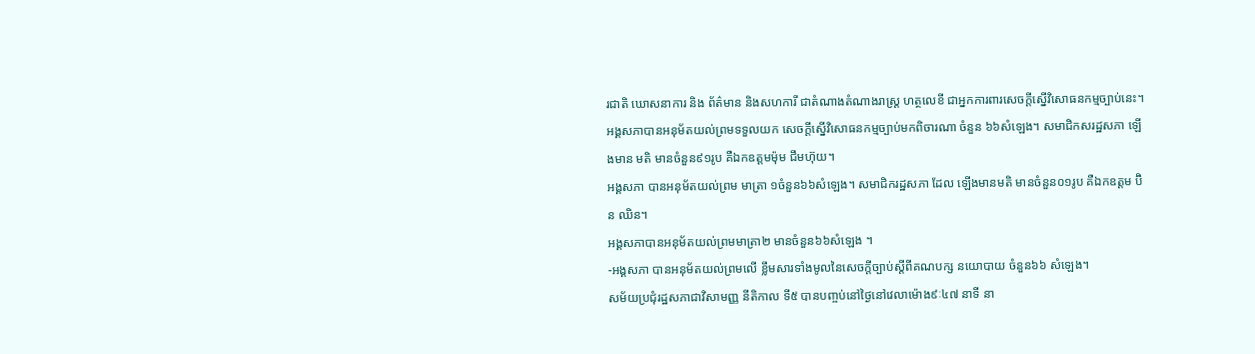រជាតិ ឃោសនាការ និង ព័ត៌មាន និងសហការី ជាតំណាងតំណាងរាស្ត្រ ហត្ថលេខី ជាអ្នកការពារសេចក្តីស្នើវិសោធនកម្មច្បាប់នេះ។
អង្គសភាបានអនុម័តយល់ព្រមទទួលយក សេចក្តីស្នើវិសោធនកម្មច្បាប់មកពិចារណា ចំនួន ៦៦សំឡេង។ សមាជិកសរដ្ឋសភា ឡើងមាន មតិ មានចំនួន៩១រូប គឺឯកឧត្តមម៉ុម ជឹមហ៊ុយ។
អង្គសភា បានអនុម័តយល់ព្រម មាត្រា ១ចំនួន៦៦សំឡេង។ សមាជិករដ្ឋសភា ដែល ឡើងមានមតិ មានចំនួន០១រូប គឺឯកឧត្តម ប៊ិន ឈិន។
អង្គសភាបានអនុម័តយល់ព្រមមាត្រា២ មានចំនួន៦៦សំឡេង ។
-អង្គសភា បានអនុម័តយល់ព្រមលើ ខ្លឹមសារទាំងមូលនៃសេចក្តីច្បាប់ស្តីពីគណបក្ស នយោបាយ ចំនួន៦៦ សំឡេង។
សម័យប្រជុំរដ្ឋសភាជាវិសាមញ្ញ នីតិកាល ទី៥ បានបញ្ចប់នៅថ្ងៃនៅវេលាម៉ោង៩ៈ៤៧ នាទី នា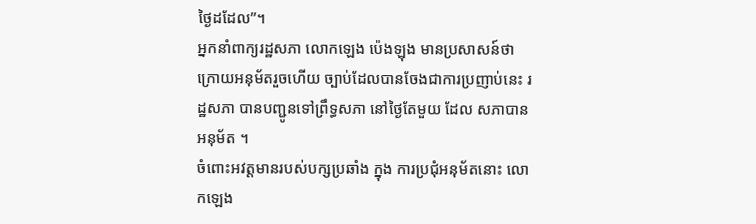ថ្ងៃដដែល”។
អ្នកនាំពាក្យរដ្ឋសភា លោកឡេង ប៉េងឡុង មានប្រសាសន៍ថា ក្រោយអនុម័តរួចហើយ ច្បាប់ដែលបានចែងជាការប្រញាប់នេះ រដ្ឋសភា បានបញ្ជូនទៅព្រឹទ្ធសភា នៅថ្ងៃតែមួយ ដែល សភាបានអនុម័ត ។
ចំពោះអវត្តមានរបស់បក្សប្រឆាំង ក្នុង ការប្រជុំអនុម័តនោះ លោកឡេង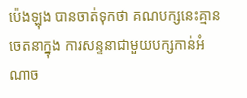ប៉េងឡុង បានចាត់ទុកថា គណបក្សនេះគ្មានចេតនាក្នុង ការសន្ទនាជាមួយបក្សកាន់អំណាច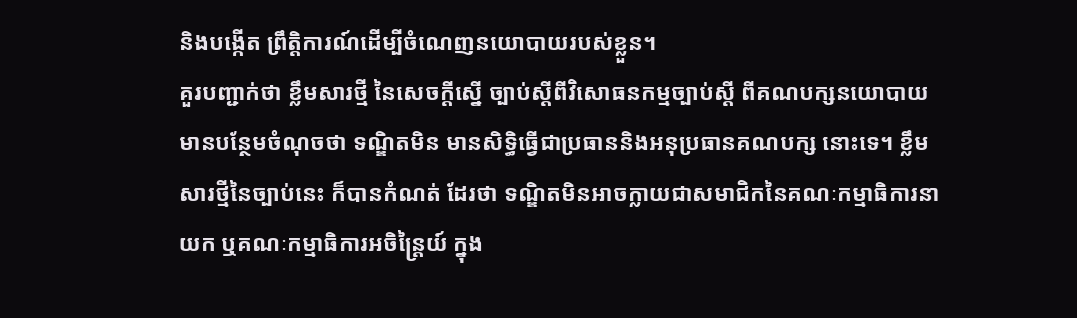និងបង្កើត ព្រឹត្តិការណ៍ដើម្បីចំណេញនយោបាយរបស់ខ្លួន។
គួរបញ្ជាក់ថា ខ្លឹមសារថ្មី នៃសេចក្តីស្នើ ច្បាប់ស្តីពីវិសោធនកម្មច្បាប់ស្តី ពីគណបក្សនយោបាយ មានបន្ថែមចំណុចថា ទណ្ឌិតមិន មានសិទ្ធិធ្វើជាប្រធាននិងអនុប្រធានគណបក្ស នោះទេ។ ខ្លឹមសារថ្មីនៃច្បាប់នេះ ក៏បានកំណត់ ដែរថា ទណ្ឌិតមិនអាចក្លាយជាសមាជិកនៃគណៈកម្មាធិការនាយក ឬគណៈកម្មាធិការអចិន្ត្រៃយ៍ ក្នុង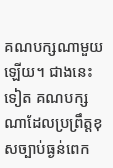គណបក្សណាមួយឡើយ។ ជាងនេះទៀត គណបក្សណាដែលប្រព្រឹត្តខុសច្បាប់ធ្ងន់ពេក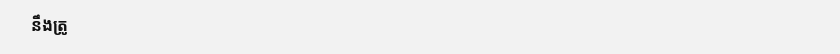នឹងត្រូ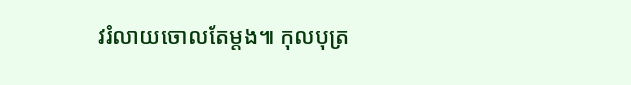វរំលាយចោលតែម្តង៕ កុលបុត្រ